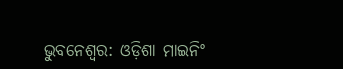ଭୁବନେଶ୍ବର: ଓଡ଼ିଶା ମାଇନିଂ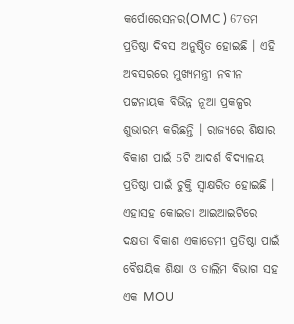କର୍ପୋରେସନର(OMC ) 67ତମ ପ୍ରତିଷ୍ଠା ଦିବସ ଅନୁଷ୍ଠିତ ହୋଇଛି । ଏହି ଅବସରରେ ମୁଖ୍ୟମନ୍ତ୍ରୀ ନବୀନ ପଟ୍ଟନାୟକ ବିଭିନ୍ନ ନୂଆ ପ୍ରକଳ୍ପର ଶୁଭାରମ୍ଭ କରିଛନ୍ତି । ରାଜ୍ୟରେ ଶିକ୍ଷାର ବିକାଶ ପାଇଁ 5ଟି ଆଦର୍ଶ ବିଦ୍ୟାଳୟ ପ୍ରତିଷ୍ଠା ପାଇଁ ଚୁକ୍ତି ସ୍ବାକ୍ଷରିତ ହୋଇଛି । ଏହାସହ କୋଇଡା ଆଇଆଇଟିରେ ଦକ୍ଷତା ବିକାଶ ଏକାଡେମୀ ପ୍ରତିଷ୍ଠା ପାଇଁ ବୈଷୟିକ ଶିକ୍ଷା ଓ ତାଲିମ ବିଭାଗ ସହ ଏକ MOU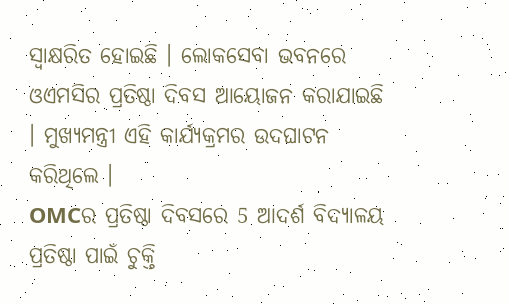ସ୍ବାକ୍ଷରିତ ହୋଇଛି । ଲୋକସେବା ଭବନରେ ଓଏମସିର ପ୍ରତିଷ୍ଠା ଦିବସ ଆୟୋଜନ କରାଯାଇଛି । ମୁଖ୍ୟମନ୍ତ୍ରୀ ଏହି କାର୍ଯ୍ୟକ୍ରମର ଉଦଘାଟନ କରିଥିଲେ ।
OMCର ପ୍ରତିଷ୍ଠା ଦିବସରେ 5 ଆଦର୍ଶ ବିଦ୍ୟାଳୟ ପ୍ରତିଷ୍ଠା ପାଇଁ ଚୁକ୍ତି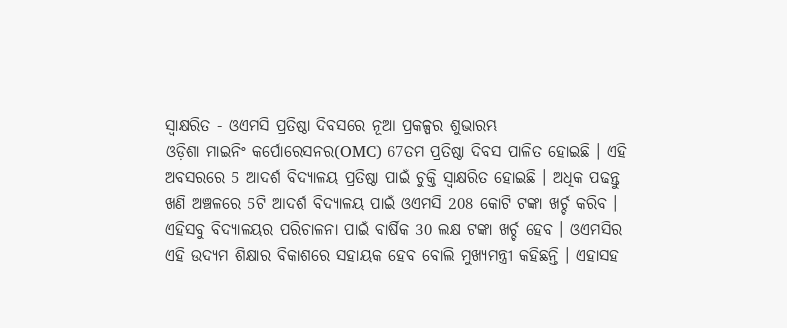ସ୍ବାକ୍ଷରିତ - ଓଏମସି ପ୍ରତିଷ୍ଠା ଦିବସରେ ନୂଆ ପ୍ରକଳ୍ପର ଶୁଭାରମ୍ଭ
ଓଡ଼ିଶା ମାଇନିଂ କର୍ପୋରେସନର(OMC) 67ତମ ପ୍ରତିଷ୍ଠା ଦିବସ ପାଳିତ ହୋଇଛି । ଏହି ଅବସରରେ 5 ଆଦର୍ଶ ବିଦ୍ୟାଳୟ ପ୍ରତିଷ୍ଠା ପାଇଁ ଚୁକ୍ତି ସ୍ବାକ୍ଷରିତ ହୋଇଛି । ଅଧିକ ପଢନ୍ତୁ
ଖଣି ଅଞ୍ଚଳରେ 5ଟି ଆଦର୍ଶ ବିଦ୍ୟାଳୟ ପାଇଁ ଓଏମସି 208 କୋଟି ଟଙ୍କା ଖର୍ଚ୍ଚ କରିବ । ଏହିସବୁ ବିଦ୍ୟାଳୟର ପରିଚାଳନା ପାଇଁ ବାର୍ଷିକ 30 ଲକ୍ଷ ଟଙ୍କା ଖର୍ଚ୍ଚ ହେବ । ଓଏମସିର ଏହି ଉଦ୍ୟମ ଶିକ୍ଷାର ବିକାଶରେ ସହାୟକ ହେବ ବୋଲି ମୁଖ୍ୟମନ୍ତ୍ରୀ କହିଛନ୍ତି । ଏହାସହ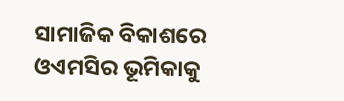ସାମାଜିକ ବିକାଶରେ ଓଏମସିର ଭୂମିକାକୁ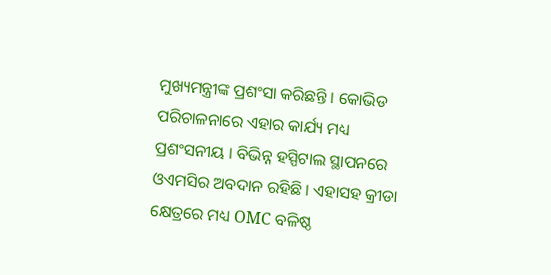ମୁଖ୍ୟମନ୍ତ୍ରୀଙ୍କ ପ୍ରଶଂସା କରିଛନ୍ତି । କୋଭିଡ ପରିଚାଳନାରେ ଏହାର କାର୍ଯ୍ୟ ମଧ୍ୟ ପ୍ରଶଂସନୀୟ । ବିଭିନ୍ନ ହସ୍ପିଟାଲ ସ୍ଥାପନରେ ଓଏମସିର ଅବଦାନ ରହିଛି । ଏହାସହ କ୍ରୀଡା କ୍ଷେତ୍ରରେ ମଧ୍ୟ OMC ବଳିଷ୍ଠ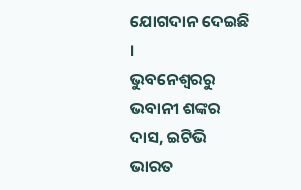ଯୋଗଦାନ ଦେଇଛି ।
ଭୁବନେଶ୍ବରରୁ ଭବାନୀ ଶଙ୍କର ଦାସ, ଇଟିଭି ଭାରତ